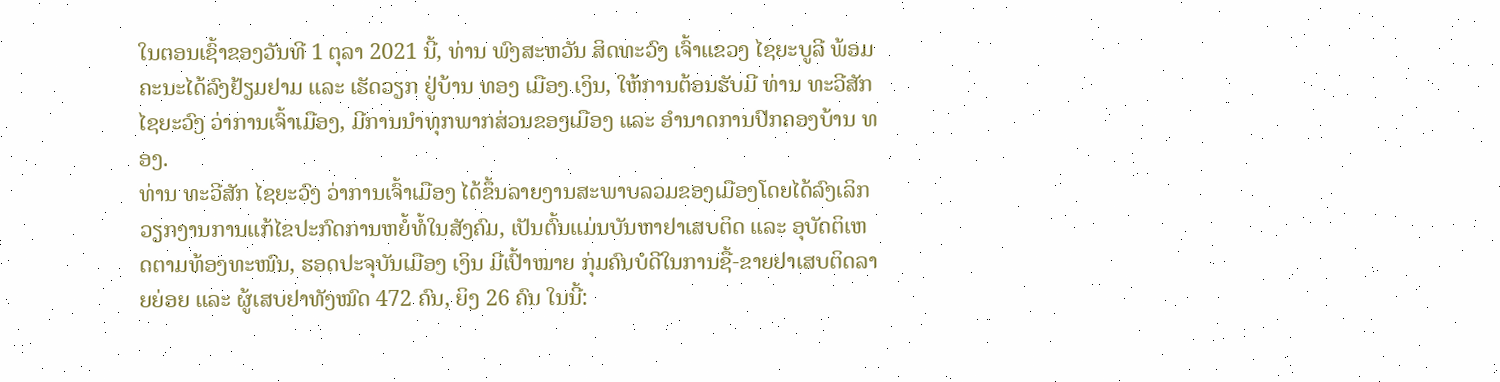ໃນຕອນເຊົ້າຂອງວັນທີ 1 ຕຸລາ 2021 ນີ້, ທ່ານ ພົງສະຫວັນ ສິດທະວົງ ເຈົ້າແຂວງ ໄຊຍະບູລີ ພ້ອມຄະນະໄດ້ລົງຢ້ຽມຢາມ ແລະ ເຮັດວຽກ ຢູ່ບ້ານ ທອງ ເມືອງ ເງິນ, ໃຫ້ການຕ້ອນຮັບມີ ທ່ານ ທະວີສັກ ໄຊຍະວົງ ວ່າການເຈົ້າເມືອງ, ມີການນໍາທຸກພາກສ່ວນຂອງເມືອງ ແລະ ອໍານາດການປົກຄອງບ້ານ ທອງ.
ທ່ານ ທະວີສັກ ໄຊຍະວົງ ວ່າການເຈົ້າເມືອງ ໄດ້ຂຶ້ນລາຍງານສະພາບລວມຂອງເມືອງໂດຍໄດ້ລົງເລິກວຽກງານການແກ້ໄຂປະກົດການຫຍໍ້ທໍ້ໃນສັງຄົມ, ເປັນຕົ້ນແມ່ນບັນຫາຢາເສບຕິດ ແລະ ອຸບັດຕິເຫດຕາມທ້ອງທະໜົນ, ຮອດປະຈຸບັນເມືອງ ເງິນ ມີເປົ້າໝາຍ ກຸ່ມຄົນບໍດີໃນການຊື້-ຂາຍຢາເສບຕິດລາຍຍ່ອຍ ແລະ ຜູ້ເສບຢາທັງໝົດ 472 ຄົນ, ຍິງ 26 ຄົນ ໃນນີ້: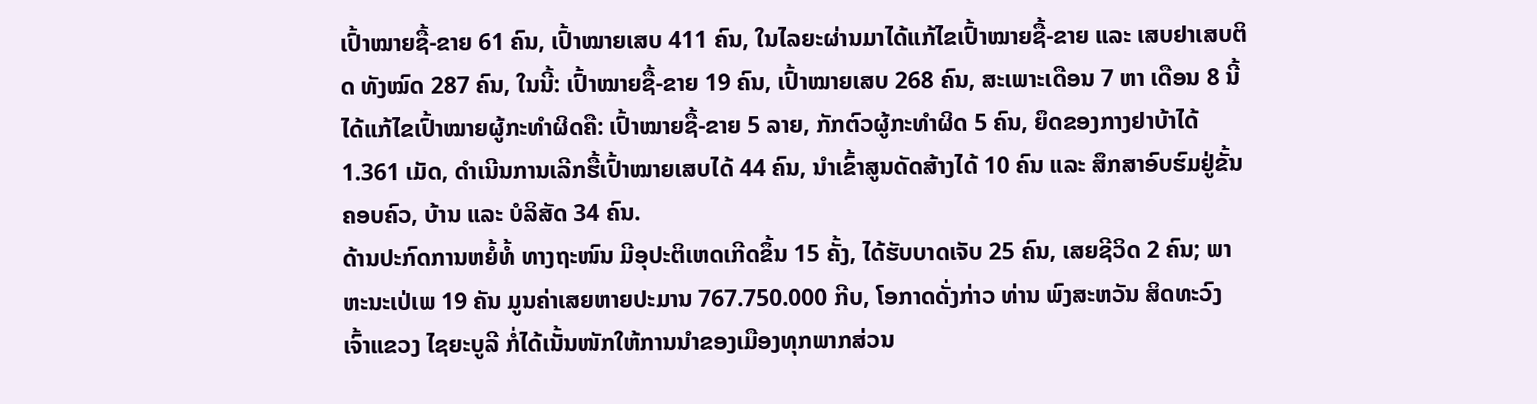ເປົ້າໝາຍຊື້-ຂາຍ 61 ຄົນ, ເປົ້າໝາຍເສບ 411 ຄົນ, ໃນໄລຍະຜ່ານມາໄດ້ແກ້ໄຂເປົ້າໝາຍຊື້-ຂາຍ ແລະ ເສບຢາເສບຕິດ ທັງໝົດ 287 ຄົນ, ໃນນີ້: ເປົ້າໝາຍຊື້-ຂາຍ 19 ຄົນ, ເປົ້າໝາຍເສບ 268 ຄົນ, ສະເພາະເດືອນ 7 ຫາ ເດືອນ 8 ນີ້ໄດ້ແກ້ໄຂເປົ້າໝາຍຜູ້ກະທໍາຜິດຄື: ເປົ້າໝາຍຊື້-ຂາຍ 5 ລາຍ, ກັກຕົວຜູ້ກະທໍາຜິດ 5 ຄົນ, ຍຶດຂອງກາງຢາບ້າໄດ້ 1.361 ເມັດ, ດໍາເນີນການເລີກຮື້ເປົ້າໝາຍເສບໄດ້ 44 ຄົນ, ນໍາເຂົ້າສູນດັດສ້າງໄດ້ 10 ຄົນ ແລະ ສຶກສາອົບຮົມຢູ່ຂັ້ນຄອບຄົວ, ບ້ານ ແລະ ບໍລິສັດ 34 ຄົນ.
ດ້ານປະກົດການຫຍໍ້ທໍ້ ທາງຖະໜົນ ມີອຸປະຕິເຫດເກີດຂຶ້ນ 15 ຄັ້ງ, ໄດ້ຮັບບາດເຈັບ 25 ຄົນ, ເສຍຊີວິດ 2 ຄົນ; ພາຫະນະເປ່ເພ 19 ຄັນ ມູນຄ່າເສຍຫາຍປະມານ 767.750.000 ກີບ, ໂອກາດດັ່ງກ່າວ ທ່ານ ພົງສະຫວັນ ສິດທະວົງ ເຈົ້າແຂວງ ໄຊຍະບູລີ ກໍ່ໄດ້ເນັ້ນໜັກໃຫ້ການນໍາຂອງເມືອງທຸກພາກສ່ວນ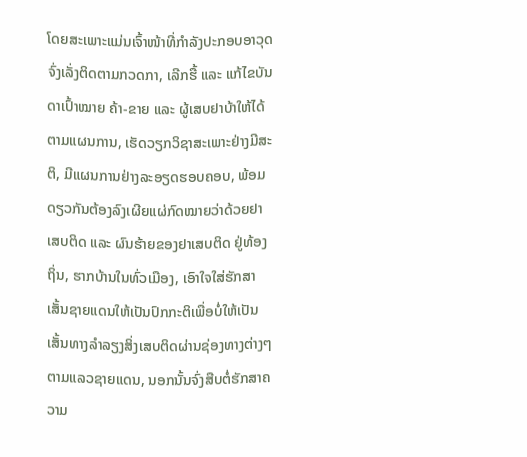ໂດຍສະເພາະແມ່ນເຈົ້າໜ້າທີ່ກໍາລັງປະກອບອາວຸດ ຈົ່ງເລັ່ງຕິດຕາມກວດກາ, ເລີກຮື້ ແລະ ແກ້ໄຂບັນດາເປົ້າໝາຍ ຄ້າ-ຂາຍ ແລະ ຜູ້ເສບຢາບ້າໃຫ້ໄດ້ຕາມແຜນການ, ເຮັດວຽກວິຊາສະເພາະຢ່າງມີສະຕິ, ມີແຜນການຢ່າງລະອຽດຮອບຄອບ, ພ້ອມດຽວກັນຕ້ອງລົງເຜີຍແຜ່ກົດໝາຍວ່າດ້ວຍຢາເສບຕິດ ແລະ ຜົນຮ້າຍຂອງຢາເສບຕິດ ຢູ່ທ້ອງຖິ່ນ, ຮາກບ້ານໃນທົ່ວເມືອງ, ເອົາໃຈໃສ່ຮັກສາເສັ້ນຊາຍແດນໃຫ້ເປັນປົກກະຕິເພື່ອບໍ່ໃຫ້ເປັນເສັ້ນທາງລໍາລຽງສິ່ງເສບຕິດຜ່ານຊ່ອງທາງຕ່າງໆຕາມແລວຊາຍແດນ, ນອກນັ້ນຈົ່ງສືບຕໍ່ຮັກສາຄວາມ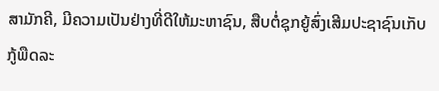ສາມັກຄີ, ມີຄວາມເປັນຢ່າງທີ່ດີໃຫ້ມະຫາຊົນ, ສືບຕໍ່ຊຸກຍູ້ສົ່ງເສີມປະຊາຊົນເກັບກູ້ພືດລະ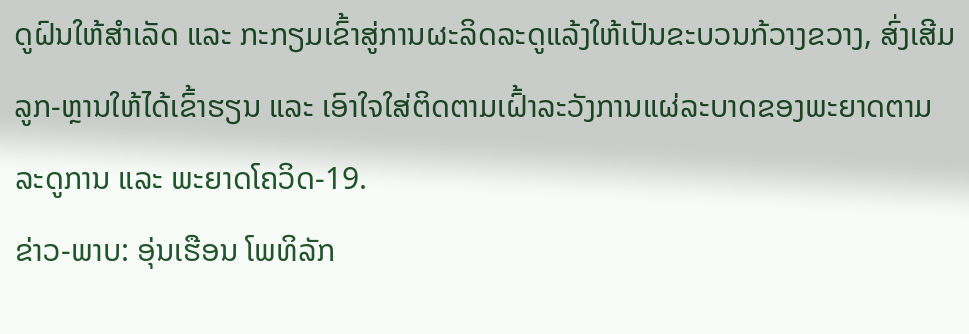ດູຝົນໃຫ້ສໍາເລັດ ແລະ ກະກຽມເຂົ້າສູ່ການຜະລິດລະດູແລ້ງໃຫ້ເປັນຂະບວນກ້ວາງຂວາງ, ສົ່ງເສີມລູກ-ຫຼານໃຫ້ໄດ້ເຂົ້າຮຽນ ແລະ ເອົາໃຈໃສ່ຕິດຕາມເຝົ້າລະວັງການແຜ່ລະບາດຂອງພະຍາດຕາມລະດູການ ແລະ ພະຍາດໂຄວິດ-19.
ຂ່າວ-ພາບ: ອຸ່ນເຮືອນ ໂພທິລັກ